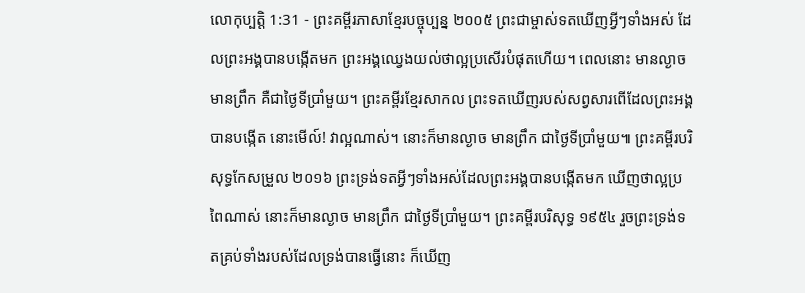លោកុប្បត្តិ 1:31 - ព្រះគម្ពីរភាសាខ្មែរបច្ចុប្បន្ន ២០០៥ ព្រះជាម្ចាស់ទតឃើញអ្វីៗទាំងអស់ ដែលព្រះអង្គបានបង្កើតមក ព្រះអង្គឈ្វេងយល់ថាល្អប្រសើរបំផុតហើយ។ ពេលនោះ មានល្ងាច មានព្រឹក គឺជាថ្ងៃទីប្រាំមួយ។ ព្រះគម្ពីរខ្មែរសាកល ព្រះទតឃើញរបស់សព្វសារពើដែលព្រះអង្គបានបង្កើត នោះមើល៍! វាល្អណាស់។ នោះក៏មានល្ងាច មានព្រឹក ជាថ្ងៃទីប្រាំមួយ៕ ព្រះគម្ពីរបរិសុទ្ធកែសម្រួល ២០១៦ ព្រះទ្រង់ទតអ្វីៗទាំងអស់ដែលព្រះអង្គបានបង្កើតមក ឃើញថាល្អប្រពៃណាស់ នោះក៏មានល្ងាច មានព្រឹក ជាថ្ងៃទីប្រាំមួយ។ ព្រះគម្ពីរបរិសុទ្ធ ១៩៥៤ រួចព្រះទ្រង់ទតគ្រប់ទាំងរបស់ដែលទ្រង់បានធ្វើនោះ ក៏ឃើញ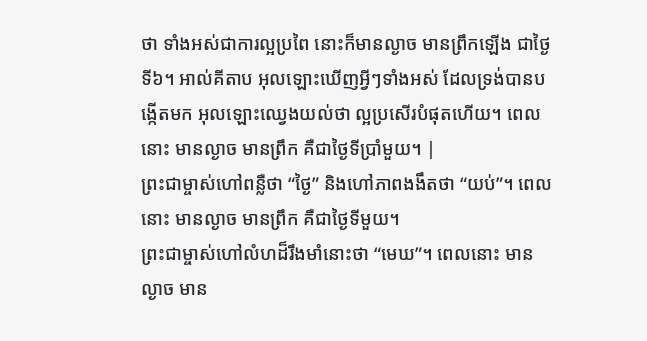ថា ទាំងអស់ជាការល្អប្រពៃ នោះក៏មានល្ងាច មានព្រឹកឡើង ជាថ្ងៃទី៦។ អាល់គីតាប អុលឡោះឃើញអ្វីៗទាំងអស់ ដែលទ្រង់បានបង្កើតមក អុលឡោះឈ្វេងយល់ថា ល្អប្រសើរបំផុតហើយ។ ពេលនោះ មានល្ងាច មានព្រឹក គឺជាថ្ងៃទីប្រាំមួយ។ |
ព្រះជាម្ចាស់ហៅពន្លឺថា “ថ្ងៃ” និងហៅភាពងងឹតថា “យប់”។ ពេលនោះ មានល្ងាច មានព្រឹក គឺជាថ្ងៃទីមួយ។
ព្រះជាម្ចាស់ហៅលំហដ៏រឹងមាំនោះថា “មេឃ”។ ពេលនោះ មានល្ងាច មាន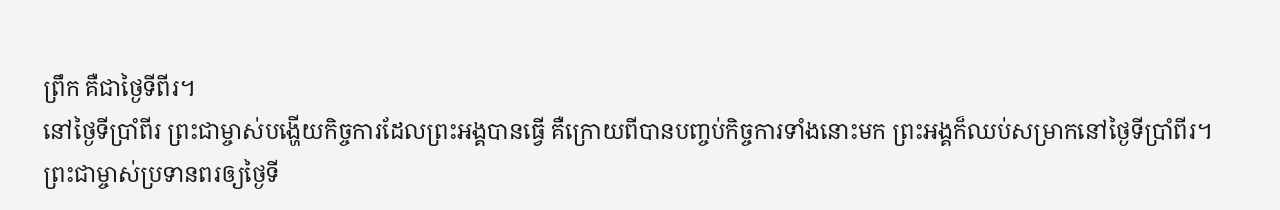ព្រឹក គឺជាថ្ងៃទីពីរ។
នៅថ្ងៃទីប្រាំពីរ ព្រះជាម្ចាស់បង្ហើយកិច្ចការដែលព្រះអង្គបានធ្វើ គឺក្រោយពីបានបញ្ចប់កិច្ចការទាំងនោះមក ព្រះអង្គក៏ឈប់សម្រាកនៅថ្ងៃទីប្រាំពីរ។
ព្រះជាម្ចាស់ប្រទានពរឲ្យថ្ងៃទី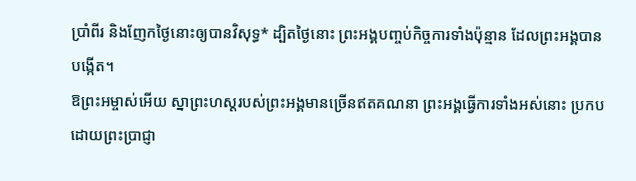ប្រាំពីរ និងញែកថ្ងៃនោះឲ្យបានវិសុទ្ធ* ដ្បិតថ្ងៃនោះ ព្រះអង្គបញ្ចប់កិច្ចការទាំងប៉ុន្មាន ដែលព្រះអង្គបានបង្កើត។
ឱព្រះអម្ចាស់អើយ ស្នាព្រះហស្ដរបស់ព្រះអង្គមានច្រើនឥតគណនា ព្រះអង្គធ្វើការទាំងអស់នោះ ប្រកបដោយព្រះប្រាជ្ញា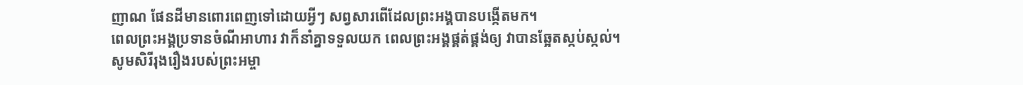ញាណ ផែនដីមានពោរពេញទៅដោយអ្វីៗ សព្វសារពើដែលព្រះអង្គបានបង្កើតមក។
ពេលព្រះអង្គប្រទានចំណីអាហារ វាក៏នាំគ្នាទទួលយក ពេលព្រះអង្គផ្គត់ផ្គង់ឲ្យ វាបានឆ្អែតស្កប់ស្កល់។
សូមសិរីរុងរឿងរបស់ព្រះអម្ចា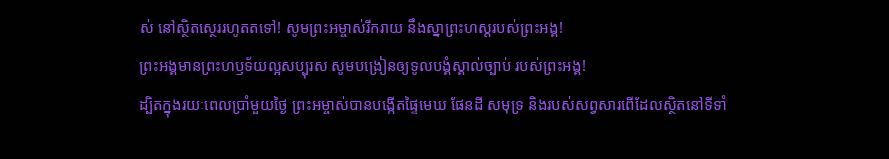ស់ នៅស្ថិតស្ថេររហូតតទៅ! សូមព្រះអម្ចាស់រីករាយ នឹងស្នាព្រះហស្ដរបស់ព្រះអង្គ!
ព្រះអង្គមានព្រះហឫទ័យល្អសប្បុរស សូមបង្រៀនឲ្យទូលបង្គំស្គាល់ច្បាប់ របស់ព្រះអង្គ!
ដ្បិតក្នុងរយៈពេលប្រាំមួយថ្ងៃ ព្រះអម្ចាស់បានបង្កើតផ្ទៃមេឃ ផែនដី សមុទ្រ និងរបស់សព្វសារពើដែលស្ថិតនៅទីទាំ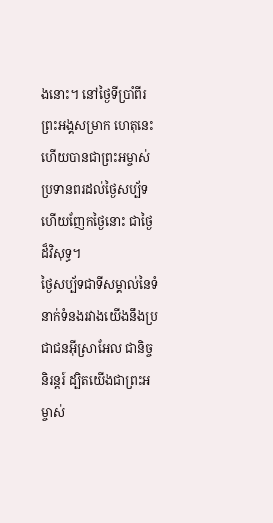ងនោះ។ នៅថ្ងៃទីប្រាំពីរ ព្រះអង្គសម្រាក ហេតុនេះហើយបានជាព្រះអម្ចាស់ប្រទានពរដល់ថ្ងៃសប្ប័ទ ហើយញែកថ្ងៃនោះ ជាថ្ងៃដ៏វិសុទ្ធ។
ថ្ងៃសប្ប័ទជាទីសម្គាល់នៃទំនាក់ទំនងរវាងយើងនឹងប្រជាជនអ៊ីស្រាអែល ជានិច្ចនិរន្តរ៍ ដ្បិតយើងជាព្រះអម្ចាស់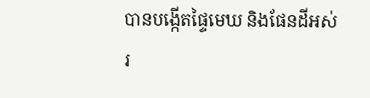បានបង្កើតផ្ទៃមេឃ និងផែនដីអស់រ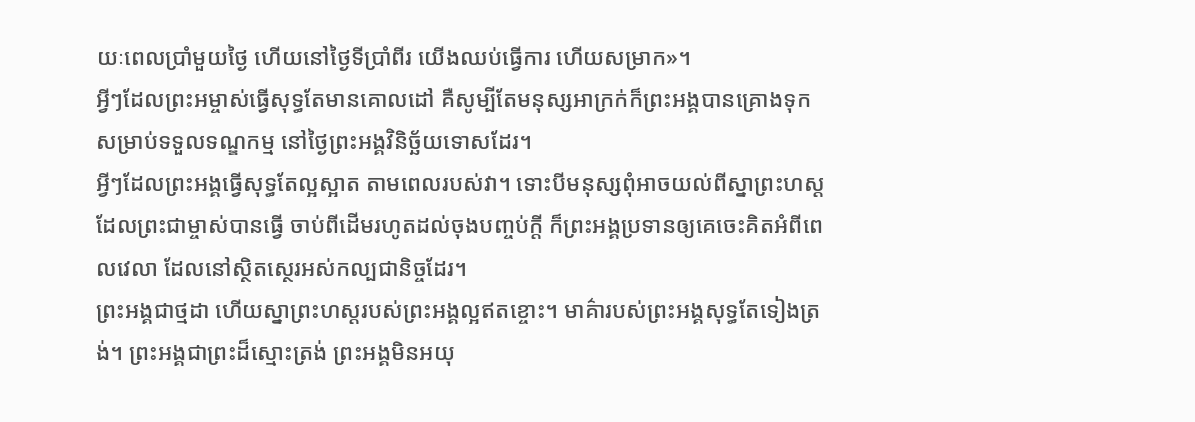យៈពេលប្រាំមួយថ្ងៃ ហើយនៅថ្ងៃទីប្រាំពីរ យើងឈប់ធ្វើការ ហើយសម្រាក»។
អ្វីៗដែលព្រះអម្ចាស់ធ្វើសុទ្ធតែមានគោលដៅ គឺសូម្បីតែមនុស្សអាក្រក់ក៏ព្រះអង្គបានគ្រោងទុកសម្រាប់ទទួលទណ្ឌកម្ម នៅថ្ងៃព្រះអង្គវិនិច្ឆ័យទោសដែរ។
អ្វីៗដែលព្រះអង្គធ្វើសុទ្ធតែល្អស្អាត តាមពេលរបស់វា។ ទោះបីមនុស្សពុំអាចយល់ពីស្នាព្រះហស្ដ ដែលព្រះជាម្ចាស់បានធ្វើ ចាប់ពីដើមរហូតដល់ចុងបញ្ចប់ក្ដី ក៏ព្រះអង្គប្រទានឲ្យគេចេះគិតអំពីពេលវេលា ដែលនៅស្ថិតស្ថេរអស់កល្បជានិច្ចដែរ។
ព្រះអង្គជាថ្មដា ហើយស្នាព្រះហស្ដរបស់ព្រះអង្គល្អឥតខ្ចោះ។ មាគ៌ារបស់ព្រះអង្គសុទ្ធតែទៀងត្រង់។ ព្រះអង្គជាព្រះដ៏ស្មោះត្រង់ ព្រះអង្គមិនអយុ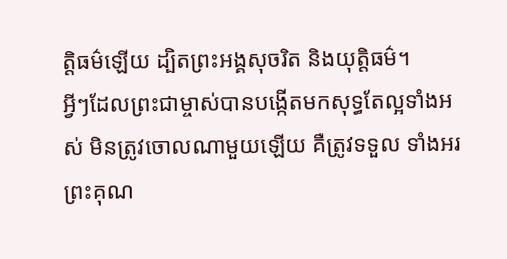ត្តិធម៌ឡើយ ដ្បិតព្រះអង្គសុចរិត និងយុត្តិធម៌។
អ្វីៗដែលព្រះជាម្ចាស់បានបង្កើតមកសុទ្ធតែល្អទាំងអស់ មិនត្រូវចោលណាមួយឡើយ គឺត្រូវទទួល ទាំងអរព្រះគុណ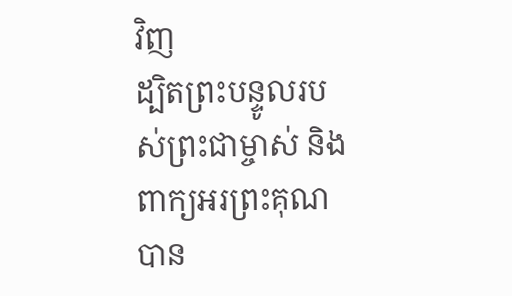វិញ
ដ្បិតព្រះបន្ទូលរបស់ព្រះជាម្ចាស់ និងពាក្យអរព្រះគុណ បាន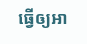ធ្វើឲ្យអា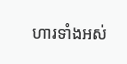ហារទាំងអស់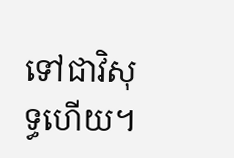ទៅជាវិសុទ្ធហើយ។